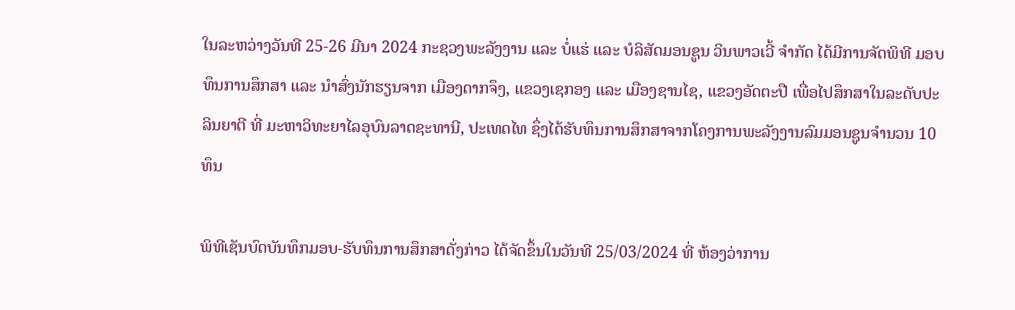ໃນລະຫວ່າງວັນທີ 25-26 ມີນາ 2024 ກະຊວງພະລັງງານ ແລະ ບໍ່ແຮ່ ແລະ ບໍລິສັດມອນຊູນ ວິນພາວເວີ້ ຈໍາກັດ ໄດ້ມີການຈັດພິທີ ມອບທຶນການສຶກສາ ແລະ ນໍາສົ່ງນັກຮຽນຈາກ ເມືອງດາກຈຶງ, ແຂວງເຊກອງ ແລະ ເມືອງຊານໄຊ, ແຂວງອັດຕະປື ເພື່ອໄປສຶກສາໃນລະດັບປະລິນຍາຕີ ທີ່ ມະຫາວິທະຍາໄລອຸບົນລາດຊະທານີ, ປະເທດໄທ ຊຶ່ງໄດ້ຮັບທຶນການສຶກສາຈາກໂຄງການພະລັງງານລົມມອນຊູນຈໍານວນ 10 ທຶນ

ພິທີເຊັນບົດບັນທຶກມອບ-ຮັບທຶນການສຶກສາດັ່ງກ່າວ ໄດ້ຈັດຂຶ້ນໃນວັນທີ 25/03/2024 ທີ່ ຫ້ອງວ່າການ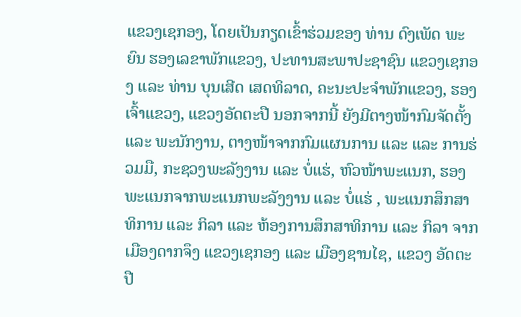ແຂວງເຊກອງ, ໂດຍເປັນກຽດເຂົ້າຮ່ວມຂອງ ທ່ານ ດົງເພັດ ພະຍົນ ຮອງເລຂາພັກແຂວງ, ປະທານສະພາປະຊາຊົນ ແຂວງເຊກອງ ແລະ ທ່ານ ບຸນເສີດ ເສດທິລາດ, ຄະນະປະຈໍາພັກແຂວງ, ຮອງເຈົ້າແຂວງ, ແຂວງອັດຕະປື ນອກຈາກນີ້ ຍັງມີຕາງໜ້າກົມຈັດຕັ້ງ ແລະ ພະນັກງານ, ຕາງໜ້າຈາກກົມແຜນການ ແລະ ແລະ ການຮ່ວມມື, ກະຊວງພະລັງງານ ແລະ ບໍ່ແຮ່, ຫົວໜ້າພະແນກ, ຮອງພະແນກຈາກພະແນກພະລັງງານ ແລະ ບໍ່ແຮ່ , ພະແນກສຶກສາທິການ ແລະ ກິລາ ແລະ ຫ້ອງການສຶກສາທິການ ແລະ ກິລາ ຈາກ ເມືອງດາກຈຶງ ແຂວງເຊກອງ ແລະ ເມືອງຊານໄຊ, ແຂວງ ອັດຕະປື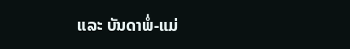ແລະ ບັນດາພໍ່-ແມ່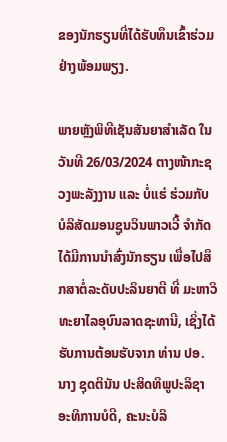ຂອງນັກຮຽນທີ່ໄດ້ຮັບທຶນເຂົ້າຮ່ວມຢ່າງພ້ອມພຽງ.

ພາຍຫຼັງພິທີເຊັນສັນຍາສຳເລັດ ໃນວັນທີ 26/03/2024 ຕາງໜ້າກະຊວງພະລັງງານ ແລະ ບໍ່ແຮ່ ຮ່ວມກັບ ບໍລິສັດມອນຊູນວິນພາວເວີ້ ຈໍາກັດ ໄດ້ມີການນໍາສົ່ງນັກຮຽນ ເພື່ອໄປສຶກສາຕໍ່ລະດັບປະລິນຍາຕີ ທີ່ ມະຫາວິທະຍາໄລອຸບົນລາດຊະທານີ, ເຊິ່ງໄດ້ຮັບການຕ້ອນຮັບຈາກ ທ່ານ ປອ. ນາງ ຊຸດຕິນັນ ປະສິດທິພູປະລິຊາ ອະທິການບໍດີ, ຄະນະບໍລິ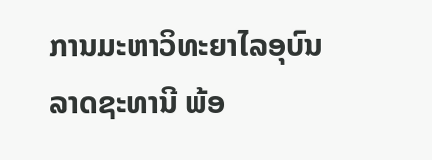ການມະຫາວິທະຍາໄລອຸບົນລາດຊະທານີ ພ້ອ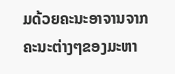ມດ້ວຍຄະນະອາຈານຈາກຄະນະຕ່າງໆຂອງມະຫາ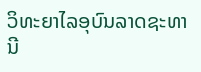ວິທະຍາໄລອຸບົນລາດຊະທານີ